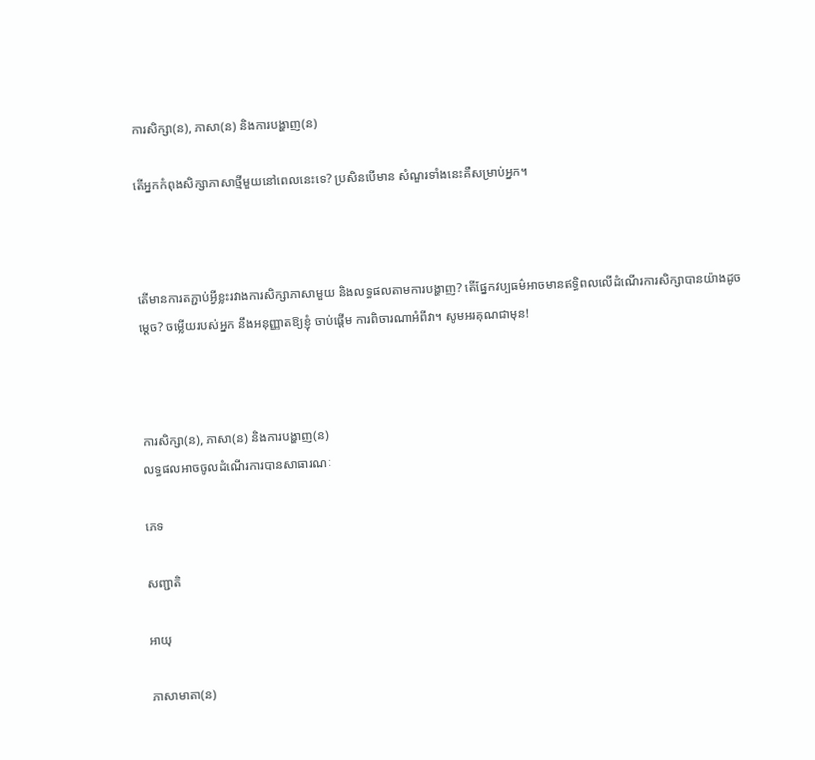ការសិក្សា(ន), ភាសា(ន) និងការបង្ហាញ(ន)

តើអ្នកកំពុងសិក្សាភាសាថ្មីមួយនៅពេលនេះទេ? ប្រសិនបើមាន សំណួរទាំងនេះគឺសម្រាប់អ្នក។



តើមានការតភ្ជាប់អ្វីខ្លះរវាងការសិក្សាភាសាមួយ និងលទ្ធផលតាមការបង្ហាញ? តើផ្នែកវប្បធម៌អាចមានឥទ្ធិពលលើដំណើរការសិក្សាបានយ៉ាងដូចម្តេច? ចម្លើយរបស់អ្នក នឹងអនុញ្ញាតឱ្យខ្ញុំ ចាប់ផ្តើម ការពិចារណាអំពីវា។ សូមអរគុណជាមុន!



ការសិក្សា(ន), ភាសា(ន) និងការបង្ហាញ(ន)
លទ្ធផលអាចចូលដំណើរការបានសាធារណៈ

ភេទ

សញ្ជាតិ

អាយុ

ភាសាមាតា(ន)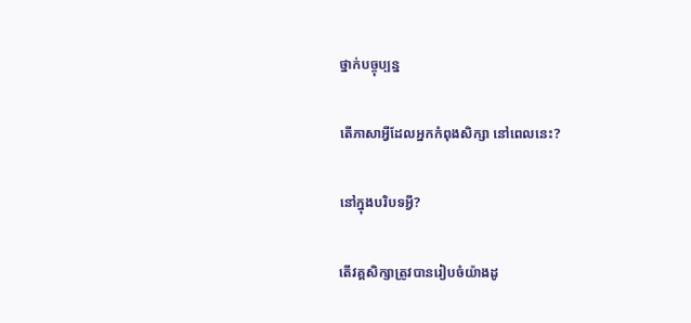ថ្នាក់បច្ចុប្បន្ន

តើភាសាអ្វីដែលអ្នកកំពុងសិក្សា នៅពេលនេះ?

នៅក្នុងបរិបទអ្វី?

តើវគ្គសិក្សាត្រូវបានរៀបចំយ៉ាងដូ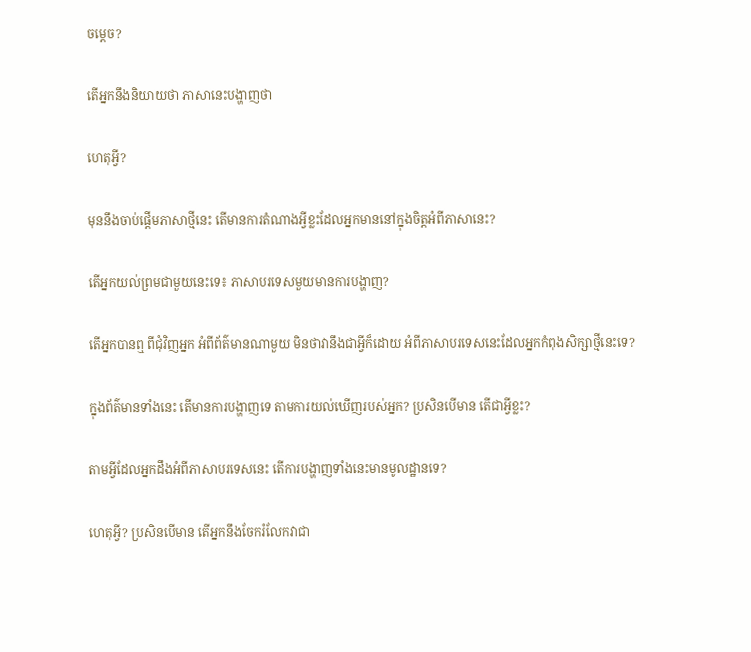ចម្តេច?

តើអ្នកនឹងនិយាយថា ភាសានេះបង្ហាញថា

ហេតុអ្វី?

មុននឹងចាប់ផ្តើមភាសាថ្មីនេះ តើមានការតំណាងអ្វីខ្លះដែលអ្នកមាននៅក្នុងចិត្តអំពីភាសានេះ?

តើអ្នកយល់ព្រមជាមួយនេះទេ៖ ភាសាបរទេសមួយមានការបង្ហាញ?

តើអ្នកបានឮ ពីជុំវិញអ្នក អំពីព័ត៌មានណាមួយ មិនថាវានឹងជាអ្វីក៏ដោយ អំពីភាសាបរទេសនេះដែលអ្នកកំពុងសិក្សាថ្មីនេះទេ?

ក្នុងព័ត៌មានទាំងនេះ តើមានការបង្ហាញទេ តាមការយល់ឃើញរបស់អ្នក? ប្រសិនបើមាន តើជាអ្វីខ្លះ?

តាមអ្វីដែលអ្នកដឹងអំពីភាសាបរទេសនេះ តើការបង្ហាញទាំងនេះមានមូលដ្ឋានទេ?

ហេតុអ្វី? ប្រសិនបើមាន តើអ្នកនឹងចែករំលែកវាជា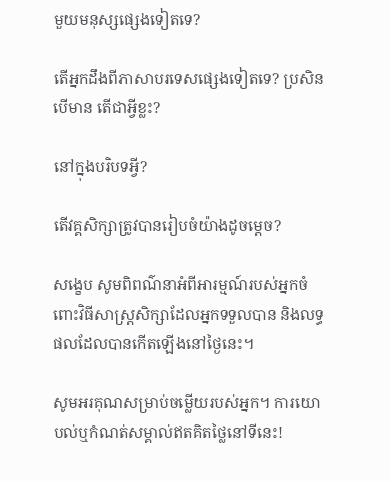មួយមនុស្សផ្សេងទៀតទេ?

តើអ្នកដឹងពីភាសាបរទេសផ្សេងទៀតទេ? ប្រសិនបើមាន តើជាអ្វីខ្លះ?

នៅក្នុងបរិបទអ្វី?

តើវគ្គសិក្សាត្រូវបានរៀបចំយ៉ាងដូចម្តេច?

សង្ខេប សូមពិពណ៌នាអំពីអារម្មណ៍របស់អ្នកចំពោះវិធីសាស្ត្រសិក្សាដែលអ្នកទទួលបាន និងលទ្ធផលដែលបានកើតឡើងនៅថ្ងៃនេះ។

សូមអរគុណសម្រាប់ចម្លើយរបស់អ្នក។ ការយោបល់ឬកំណត់សម្គាល់ឥតគិតថ្លៃនៅទីនេះ!